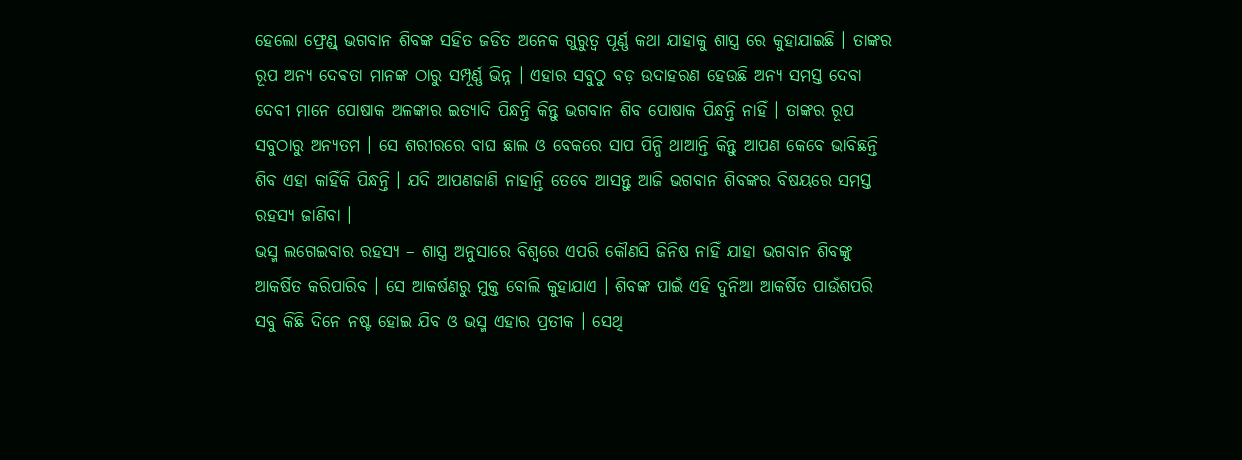ହେଲୋ ଫ୍ରେଣ୍ଡ୍ ଭଗବାନ ଶିବଙ୍କ ସହିତ ଜଡିତ ଅନେକ ଗୁରୁତ୍ଵ ପୂର୍ଣ୍ଣ କଥା ଯାହାକୁ ଶାସ୍ତ୍ର ରେ କୁହାଯାଇଛି । ତାଙ୍କର ରୂପ ଅନ୍ୟ ଦେଵତା ମାନଙ୍କ ଠାରୁ ସମ୍ପୂର୍ଣ୍ଣ ଭିନ୍ନ । ଏହାର ସବୁଠୁ ବଡ଼ ଉଦାହରଣ ହେଉଛି ଅନ୍ୟ ସମସ୍ତ ଦେବା ଦେବୀ ମାନେ ପୋଷାକ ଅଳଙ୍କାର ଇତ୍ୟାଦି ପିନ୍ଧନ୍ତି କିନ୍ତୁ ଭଗବାନ ଶିବ ପୋଷାକ ପିନ୍ଧନ୍ତି ନାହିଁ । ତାଙ୍କର ରୂପ ସବୁଠାରୁ ଅନ୍ୟତମ । ସେ ଶରୀରରେ ବାଘ ଛାଲ ଓ ବେକରେ ସାପ ପିନ୍ଧି ଥାଆନ୍ତି କିନ୍ତୁ ଆପଣ କେବେ ଭାବିଛନ୍ତି ଶିବ ଏହା କାହିଁକି ପିନ୍ଧନ୍ତି । ଯଦି ଆପଣଜାଣି ନାହାନ୍ତି ତେବେ ଆସନ୍ତୁ ଆଜି ଭଗବାନ ଶିବଙ୍କର ବିଷୟରେ ସମସ୍ତ ରହସ୍ୟ ଜାଣିବା ।
ଭସ୍ମ ଲଗେଇବାର ରହସ୍ୟ – ଶାସ୍ତ୍ର ଅନୁସାରେ ବିଶ୍ଵରେ ଏପରି କୌଣସି ଜିନିଷ ନାହିଁ ଯାହା ଭଗବାନ ଶିବଙ୍କୁ ଆକର୍ଷିତ କରିପାରିବ । ସେ ଆକର୍ଷଣରୁ ମୁକ୍ତ ବୋଲି କୁହାଯାଏ । ଶିବଙ୍କ ପାଇଁ ଏହି ଦୁନିଆ ଆକର୍ଷିତ ପାଉଁଶପରି ସବୁ କିଛି ଦିନେ ନଷ୍ଟ ହୋଇ ଯିବ ଓ ଭସ୍ମ ଏହାର ପ୍ରତୀକ । ସେଥି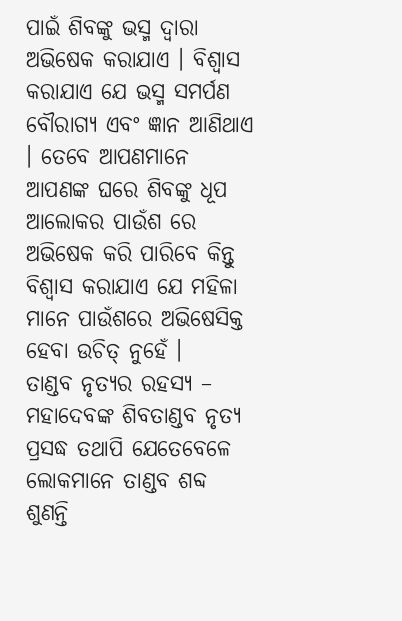ପାଇଁ ଶିବଙ୍କୁ ଭସ୍ମ ଦ୍ୱାରା ଅଭିଷେକ କରାଯାଏ । ବିଶ୍ଵାସ କରାଯାଏ ଯେ ଭସ୍ମ ସମର୍ପଣ ବୌରାଗ୍ୟ ଏବଂ ଜ୍ଞାନ ଆଣିଥାଏ । ତେବେ ଆପଣମାନେ ଆପଣଙ୍କ ଘରେ ଶିବଙ୍କୁ ଧୂପ ଆଲୋକର ପାଉଁଶ ରେ ଅଭିଷେକ କରି ପାରିବେ କିନ୍ତୁ ବିଶ୍ୱାସ କରାଯାଏ ଯେ ମହିଳା ମାନେ ପାଉଁଶରେ ଅଭିଷେସିକ୍ତ ହେବା ଉଚିତ୍ ନୁହେଁ ।
ତାଣ୍ଡବ ନୃତ୍ୟର ରହସ୍ୟ – ମହାଦେବଙ୍କ ଶିବତାଣ୍ଡବ ନୃତ୍ୟ ପ୍ରସଦ୍ଧ ତଥାପି ଯେତେବେଳେ ଲୋକମାନେ ତାଣ୍ଡବ ଶବ୍ଦ ଶୁଣନ୍ତି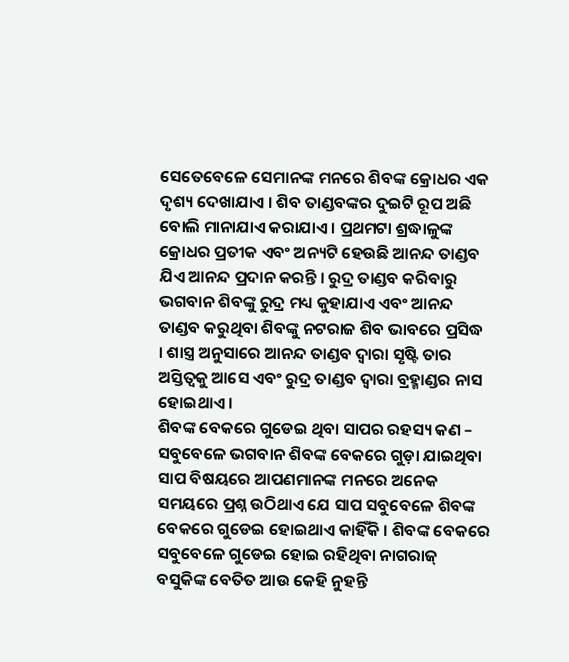ସେତେବେଳେ ସେମାନଙ୍କ ମନରେ ଶିବଙ୍କ କ୍ରୋଧର ଏକ ଦୃଶ୍ୟ ଦେଖାଯାଏ । ଶିବ ତାଣ୍ଡବଙ୍କର ଦୁଇଟି ରୂପ ଅଛି ବୋଲି ମାନାଯାଏ କରାଯାଏ । ପ୍ରଥମଟା ଶ୍ରଦ୍ଧାଳୁଙ୍କ କ୍ରୋଧର ପ୍ରତୀକ ଏବଂ ଅନ୍ୟଟି ହେଉଛି ଆନନ୍ଦ ତାଣ୍ଡବ ଯିଏ ଆନନ୍ଦ ପ୍ରଦାନ କରନ୍ତି । ରୁଦ୍ର ତାଣ୍ଡବ କରିବାରୁ ଭଗବାନ ଶିବଙ୍କୁ ରୁଦ୍ର ମଧ୍ୟ କୁହାଯାଏ ଏବଂ ଆନନ୍ଦ ତାଣ୍ଡବ କରୁଥିବା ଶିବଙ୍କୁ ନଟରାଜ ଶିବ ଭାବରେ ପ୍ରସିଦ୍ଧ । ଶାସ୍ତ୍ର ଅନୁସାରେ ଆନନ୍ଦ ତାଣ୍ଡବ ଦ୍ୱାରା ସୃଷ୍ଟି ତାର ଅସ୍ତିତ୍ୱକୁ ଆସେ ଏବଂ ରୁଦ୍ର ତାଣ୍ଡବ ଦ୍ୱାରା ବ୍ରହ୍ମାଣ୍ଡର ନାସ ହୋଇଥାଏ ।
ଶିବଙ୍କ ବେକରେ ଗୁଡେଇ ଥିବା ସାପର ରହସ୍ୟ କଣ – ସବୁବେଳେ ଭଗବାନ ଶିବଙ୍କ ବେକରେ ଗୁଡ଼ା ଯାଇଥିବା ସାପ ବିଷୟରେ ଆପଣମାନଙ୍କ ମନରେ ଅନେକ ସମୟରେ ପ୍ରଶ୍ନ ଉଠିଥାଏ ଯେ ସାପ ସବୁବେଳେ ଶିବଙ୍କ ବେକରେ ଗୁଡେଇ ହୋଇଥାଏ କାହିଁକି । ଶିବଙ୍କ ବେକରେ ସବୁବେଳେ ଗୁଡେଇ ହୋଇ ରହିଥିବା ନାଗରାଜ୍ ବସୁକିଙ୍କ ବେତିତ ଆଉ କେହି ନୁହନ୍ତି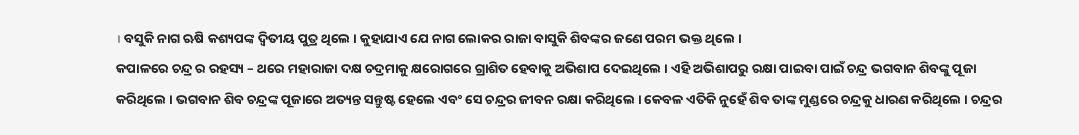। ବସୁକି ନାଗ ଋଷି କଶ୍ୟପଙ୍କ ଦ୍ୱିତୀୟ ପୁତ୍ର ଥିଲେ । କୁହାଯାଏ ଯେ ନାଗ ଲୋକର ରାଜା ବାସୁକି ଶିବଙ୍କର ଜଣେ ପରମ ଭକ୍ତ ଥିଲେ ।
କପାଳରେ ଚନ୍ଦ୍ର ର ରହସ୍ୟ – ଥରେ ମହାରାଜା ଦକ୍ଷ ଚଦ୍ରମାକୁ କ୍ଷରୋଗରେ ଗ୍ରାଶିତ ହେବାକୁ ଅଭିଶାପ ଦେଇଥିଲେ । ଏହି ଅଭିଶାପରୁ ରକ୍ଷା ପାଇବା ପାଇଁ ଚନ୍ଦ୍ର ଭଗବାନ ଶିବଙ୍କୁ ପୂଜା କରିଥିଲେ । ଭଗବାନ ଶିବ ଚନ୍ଦ୍ରଙ୍କ ପୂଜାରେ ଅତ୍ୟନ୍ତ ସନ୍ତୁଷ୍ଟ ହେଲେ ଏବଂ ସେ ଚନ୍ଦ୍ରର ଜୀବନ ରକ୍ଷା କରିଥିଲେ । କେବଳ ଏତିକି ନୁହେଁ ଶିବ ତାଙ୍କ ମୁଣ୍ଡରେ ଚନ୍ଦ୍ରକୁ ଧାରଣ କରିଥିଲେ । ଚନ୍ଦ୍ରର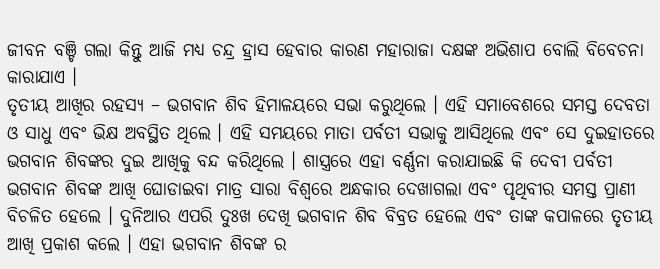ଜୀବନ ବଞ୍ଚି ଗଲା କିନ୍ତୁ ଆଜି ମଧ୍ୟ ଚନ୍ଦ୍ର ହ୍ରାସ ହେବାର କାରଣ ମହାରାଜା ଦକ୍ଷଙ୍କ ଅଭିଶାପ ବୋଲି ବିବେଚନା କାରାଯାଏ ।
ତୃତୀୟ ଆଖିର ରହସ୍ୟ – ଭଗବାନ ଶିବ ହିମାଳୟରେ ସଭା କରୁଥିଲେ । ଏହି ସମାବେଶରେ ସମସ୍ତ ଦେବତା ଓ ସାଧୁ ଏବଂ ଭିକ୍ଷ ଅବସ୍ଥିତ ଥିଲେ । ଏହି ସମୟରେ ମାତା ପର୍ବତୀ ସଭାକୁ ଆସିଥିଲେ ଏବଂ ସେ ଦୁଇହାତରେ ଭଗବାନ ଶିବଙ୍କର ଦୁଇ ଆଖିକୁ ବନ୍ଦ କରିଥିଲେ । ଶାସ୍ତ୍ରରେ ଏହା ବର୍ଣ୍ଣନା କରାଯାଇଛି କି ଦେବୀ ପର୍ବତୀ ଭଗବାନ ଶିବଙ୍କ ଆଖି ଘୋଡାଇବା ମାତ୍ର ସାରା ବିଶ୍ଵରେ ଅନ୍ଧକାର ଦେଖାଗଲା ଏବଂ ପୃଥିବୀର ସମସ୍ତ ପ୍ରାଣୀ ବିଚଳିତ ହେଲେ । ଦୁନିଆର ଏପରି ଦୁଃଖ ଦେଖି ଭଗବାନ ଶିବ ବିବ୍ରତ ହେଲେ ଏବଂ ତାଙ୍କ କପାଳରେ ତୃତୀୟ ଆଖି ପ୍ରକାଶ କଲେ । ଏହା ଭଗବାନ ଶିବଙ୍କ ର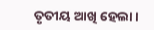ତୃତୀୟ ଆଖି ହେଲା ।